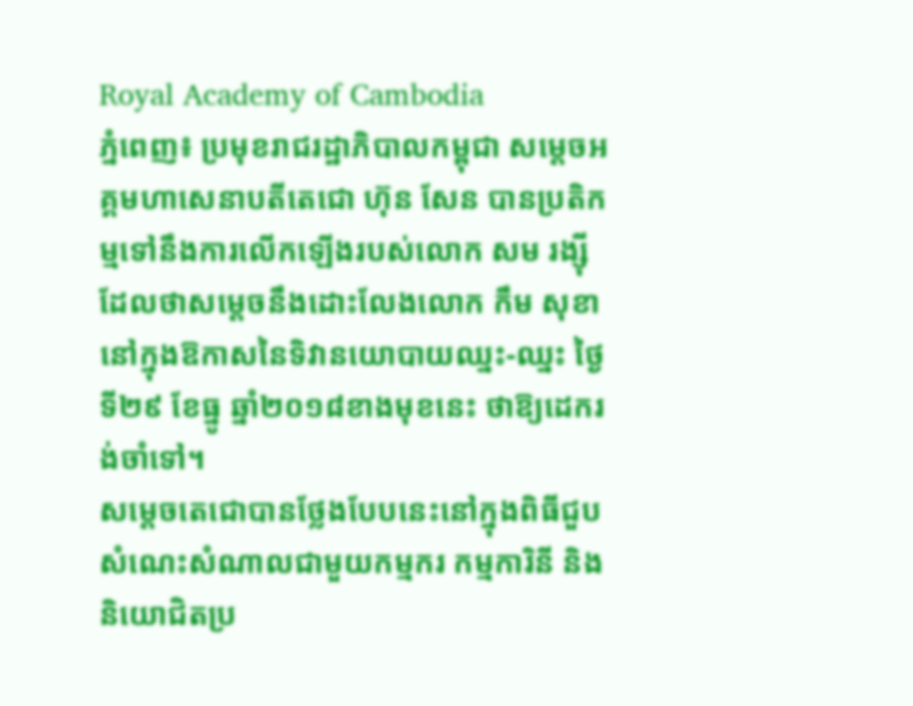Royal Academy of Cambodia
ភ្នំពេញ៖ ប្រមុខរាជរដ្ឋាភិបាលកម្ពុជា សម្ដេចអគ្គមហាសេនាបតីតេជោ ហ៊ុន សែន បានប្រតិកម្មទៅនឹងការលើកឡើងរបស់លោក សម រង្ស៊ី ដែលថាសម្ដេចនឹងដោះលែងលោក កឹម សុខា នៅក្នុងឱកាសនៃទិវានយោបាយឈ្នះ-ឈ្នះ ថ្ងៃទី២៩ ខែធ្នូ ឆ្នាំ២០១៨ខាងមុខនេះ ថាឱ្យដេករង់ចាំទៅ។
សម្ដេចតេជោបានថ្លែងបែបនេះនៅក្នុងពិធីជួបសំណេះសំណាលជាមួយកម្មករ កម្មការិនី និងនិយោជិតប្រ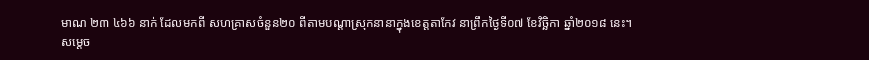មាណ ២៣ ៤៦៦ នាក់ ដែលមកពី សហគ្រាសចំនួន២០ ពីតាមបណ្ដាស្រុកនានាក្នុងខេត្តតាកែវ នាព្រឹកថ្ងៃទី០៧ ខែវិច្ឆិកា ឆ្នាំ២០១៨ នេះ។
សម្ដេច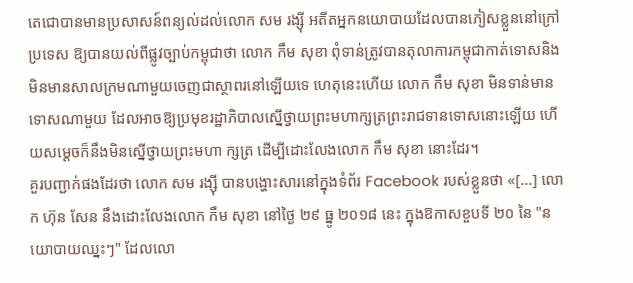តេជោបានមានប្រសាសន៍ពន្យល់ដល់លោក សម រង្ស៊ី អតីតអ្នកនយោបាយដែលបានភៀសខ្លួននៅក្រៅប្រទេស ឱ្យបានយល់ពីផ្លូវច្បាប់កម្ពុជាថា លោក កឹម សុខា ពុំទាន់ត្រូវបានតុលាការកម្ពុជាកាត់ទោសនិងមិនមានសាលក្រមណាមួយចេញជាស្ថាពរនៅឡើយទេ ហេតុនេះហើយ លោក កឹម សុខា មិនទាន់មានទោសណាមួយ ដែលអាចឱ្យប្រមុខរដ្ឋាភិបាលស្នើថ្វាយព្រះមហាក្សត្រព្រះរាជទានទោសនោះឡើយ ហើយសម្ដេចក៏នឹងមិនស្នើថ្វាយព្រះមហា ក្សត្រ ដើម្បីដោះលែងលោក កឹម សុខា នោះដែរ។
គួរបញ្ជាក់ផងដែរថា លោក សម រង្ស៊ី បានបង្ហោះសារនៅក្នុងទំព័រ Facebook របស់ខ្លួនថា «[...] លោក ហ៊ុន សែន នឹងដោះលែងលោក កឹម សុខា នៅថ្ងៃ ២៩ ធ្នូ ២០១៨ នេះ ក្នុងឱកាសខួបទី ២០ នៃ "នយោបាយឈ្នះៗ" ដែលលោ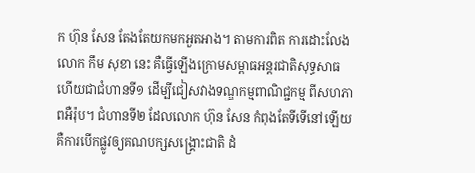ក ហ៊ុន សែន តែងតែយកមកអួតអាង។ តាមការពិត ការដោះលែងលោក កឹម សុខា នេះ គឺធ្វើឡើងក្រោមសម្ពាធអន្តរជាតិសុទ្ធសាធ ហើយជាជំហានទី១ ដើម្បីជៀសវាងទណ្ឌកម្មពាណិជ្ជកម្ម ពីសហភាពអឺរ៉ុប។ ជំហានទី២ ដែលលោក ហ៊ុន សែន កំពុងតែទីទើនៅឡើយ គឺការបើកផ្លូវឲ្យគណបក្សសង្គ្រោះជាតិ ដំ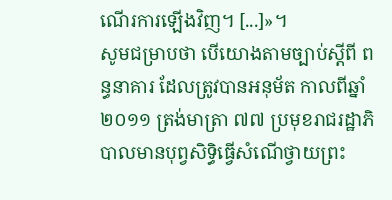ណើរការឡើងវិញ។ [...]»។
សូមជម្រាបថា បើយោងតាមច្បាប់ស្ដីពី ពន្ធនាគារ ដែលត្រូវបានអនុម័ត កាលពីឆ្នាំ២០១១ ត្រង់មាត្រា ៧៧ ប្រមុខរាជរដ្ឋាភិបាលមានបុព្វសិទ្ធិធ្វើសំណើថ្វាយព្រះ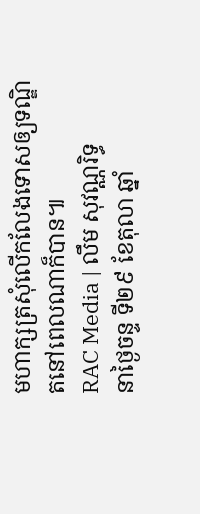មហាក្សត្រសុំលើកលែងទោសឲ្យទណ្ឌិតនៅពេលណាក៏បាន៕
RAC Media | លឹម សុវណ្ណរិទ្ធ
នាថ្ងៃចន្ទ ទី២៩ ខែតុលា ឆ្នាំ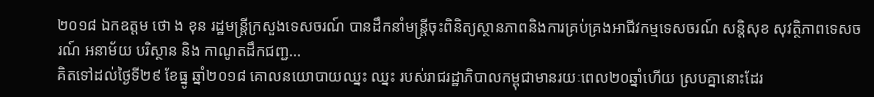២០១៨ ឯកឧត្តម ថោ ង ខុន រដ្ឋមន្ត្រីក្រសួងទេសចរណ៍ បានដឹកនាំមន្ត្រីចុះពិនិត្យស្ថានភាពនិងការគ្រប់គ្រងអាជីវកម្មទេសចរណ៍ សន្តិសុខ សុវត្ថិភាពទេសចរណ៍ អនាម័យ បរិស្ថាន និង កាណូតដឹកជញ្ជ...
គិតទៅដល់ថ្ងៃទី២៩ ខែធ្នូ ឆ្នាំ២០១៨ គោលនយោបាយឈ្នះ ឈ្នះ របស់រាជរដ្ឋាភិបាលកម្ពុជាមានរយៈពេល២០ឆ្នាំហើយ ស្របគ្នានោះដែរ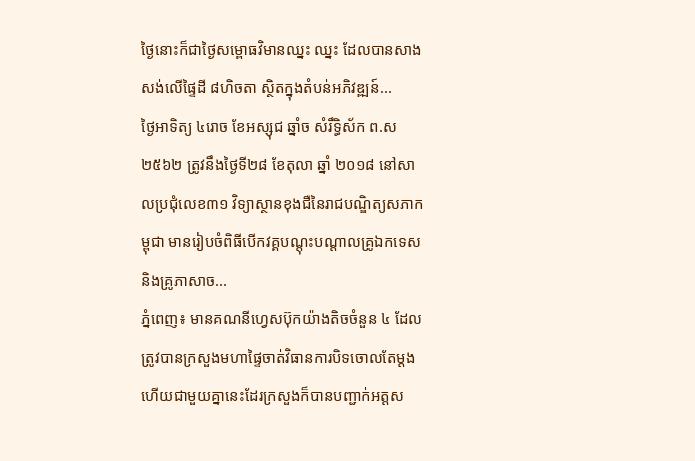ថ្ងៃនោះក៏ជាថ្ងៃសម្ពោធវិមានឈ្នះ ឈ្នះ ដែលបានសាងសង់លើផ្ទៃដី ៨ហិចតា ស្ថិតក្នុងតំបន់អភិវឌ្ឍន៍...
ថ្ងៃអាទិត្យ ៤រោច ខែអស្សុជ ឆ្នាំច សំរឹទ្ធិស័ក ព.ស ២៥៦២ ត្រូវនឹងថ្ងៃទី២៨ ខែតុលា ឆ្នាំ ២០១៨ នៅសាលប្រជុំលេខ៣១ វិទ្យាស្ថានខុងជឺនៃរាជបណ្ឌិត្យសភាកម្ពុជា មានរៀបចំពិធីបើកវគ្គបណ្តុះបណ្តាលគ្រូឯកទេស និងគ្រូភាសាច...
ភ្នំពេញ៖ មានគណនីហ្វេសប៊ុកយ៉ាងតិចចំនួន ៤ ដែលត្រូវបានក្រសួងមហាផ្ទៃចាត់វិធានការបិទចោលតែម្ដង ហើយជាមួយគ្នានេះដែរក្រសួងក៏បានបញ្ជាក់អត្តស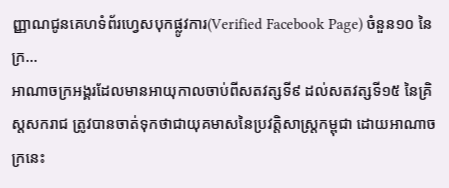ញ្ញាណជូនគេហទំព័រហ្វេសបុកផ្លូវការ(Verified Facebook Page) ចំនួន១០ នៃក្រ...
អាណាចក្រអង្គរដែលមានអាយុកាលចាប់ពីសតវត្សទី៩ ដល់សតវត្សទី១៥ នៃគ្រិស្តសករាជ ត្រូវបានចាត់ទុកថាជាយុគមាសនៃប្រវត្តិសាស្រ្តកម្ពុជា ដោយអាណាចក្រនេះ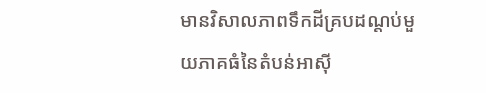មានវិសាលភាពទឹកដីគ្របដណ្តប់មួយភាគធំនៃតំបន់អាស៊ី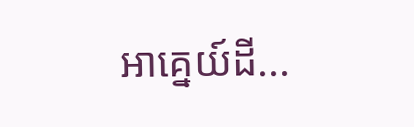អាគ្នេយ៍ដី...